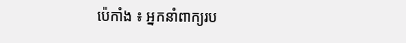ប៉េកាំង ៖ អ្នកនាំពាក្យរប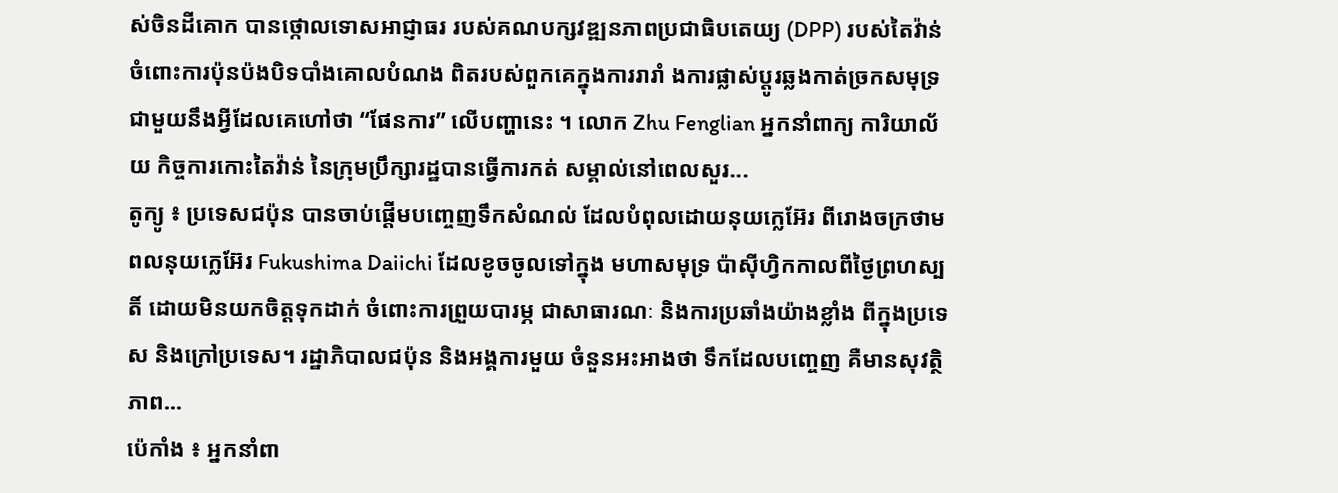ស់ចិនដីគោក បានថ្កោលទោសអាជ្ញាធរ របស់គណបក្សវឌ្ឍនភាពប្រជាធិបតេយ្យ (DPP) របស់តៃវ៉ាន់ ចំពោះការប៉ុនប៉ងបិទបាំងគោលបំណង ពិតរបស់ពួកគេក្នុងការរារាំ ងការផ្លាស់ប្តូរឆ្លងកាត់ច្រកសមុទ្រ ជាមួយនឹងអ្វីដែលគេហៅថា “ផែនការ” លើបញ្ហានេះ ។ លោក Zhu Fenglian អ្នកនាំពាក្យ ការិយាល័យ កិច្ចការកោះតៃវ៉ាន់ នៃក្រុមប្រឹក្សារដ្ឋបានធ្វើការកត់ សម្គាល់នៅពេលសួរ...
តូក្យូ ៖ ប្រទេសជប៉ុន បានចាប់ផ្តើមបញ្ចេញទឹកសំណល់ ដែលបំពុលដោយនុយក្លេអ៊ែរ ពីរោងចក្រថាមពលនុយក្លេអ៊ែរ Fukushima Daiichi ដែលខូចចូលទៅក្នុង មហាសមុទ្រ ប៉ាស៊ីហ្វិកកាលពីថ្ងៃព្រហស្បតិ៍ ដោយមិនយកចិត្តទុកដាក់ ចំពោះការព្រួយបារម្ភ ជាសាធារណៈ និងការប្រឆាំងយ៉ាងខ្លាំង ពីក្នុងប្រទេស និងក្រៅប្រទេស។ រដ្ឋាភិបាលជប៉ុន និងអង្គការមួយ ចំនួនអះអាងថា ទឹកដែលបញ្ចេញ គឺមានសុវត្ថិភាព...
ប៉េកាំង ៖ អ្នកនាំពា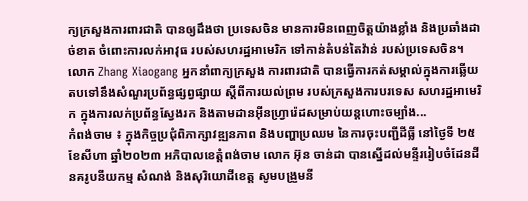ក្យក្រសួងការពារជាតិ បានឲ្យដឹងថា ប្រទេសចិន មានការមិនពេញចិត្តយ៉ាងខ្លាំង និងប្រឆាំងដាច់ខាត ចំពោះការលក់អាវុធ របស់សហរដ្ឋអាមេរិក ទៅកាន់តំបន់តៃវ៉ាន់ របស់ប្រទេសចិន។ លោក Zhang Xiaogang អ្នកនាំពាក្យក្រសួង ការពារជាតិ បានធ្វើការកត់សម្គាល់ក្នុងការឆ្លើយតបទៅនឹងសំណួរប្រព័ន្ធផ្សព្វផ្សាយ ស្តីពីការយល់ព្រម របស់ក្រសួងការបរទេស សហរដ្ឋអាមេរិក ក្នុងការលក់ប្រព័ន្ធស្វែងរក និងតាមដានអ៊ីនហ្វ្រារ៉េដសម្រាប់យន្តហោះចម្បាំង...
កំពង់ចាម ៖ ក្នុងកិច្ចប្រជុំពិភាក្សាវឌ្ឍនភាព និងបញ្ហាប្រឈម នៃការចុះបញ្ជីដីធ្លី នៅថ្ងៃទី ២៥ ខែសីហា ឆ្នាំ២០២៣ អភិបាលខេត្តំពង់ចាម លោក អ៊ុន ចាន់ដា បានស្នើដល់មន្ទីររៀបចំដែនដី នគរូបនីយកម្ម សំណង់ និងសុរិយោដីខេត្ត សូមបង្រួមនី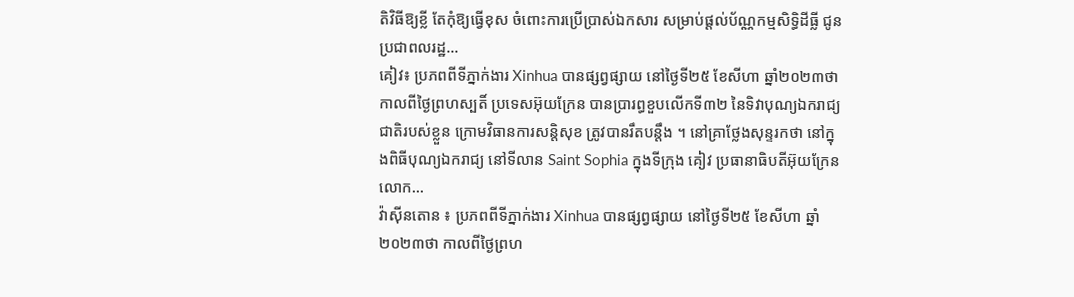តិវិធីឱ្យខ្លី តែកុំឱ្យធ្វើខុស ចំពោះការប្រើប្រាស់ឯកសារ សម្រាប់ផ្ដល់ប័ណ្ណកម្មសិទ្ធិដីធ្លី ជូនប្រជាពលរដ្ឋ...
គៀវ៖ ប្រភពពីទីភ្នាក់ងារ Xinhua បានផ្សព្វផ្សាយ នៅថ្ងៃទី២៥ ខែសីហា ឆ្នាំ២០២៣ថា កាលពីថ្ងៃព្រហស្បតិ៍ ប្រទេសអ៊ុយក្រែន បានប្រារព្ធខួបលើកទី៣២ នៃទិវាបុណ្យឯករាជ្យជាតិរបស់ខ្លួន ក្រោមវិធានការសន្តិសុខ ត្រូវបានរឹតបន្តឹង ។ នៅគ្រាថ្លែងសុន្ទរកថា នៅក្នុងពិធីបុណ្យឯករាជ្យ នៅទីលាន Saint Sophia ក្នុងទីក្រុង គៀវ ប្រធានាធិបតីអ៊ុយក្រែនលោក...
វ៉ាស៊ីនតោន ៖ ប្រភពពីទីភ្នាក់ងារ Xinhua បានផ្សព្វផ្សាយ នៅថ្ងៃទី២៥ ខែសីហា ឆ្នាំ២០២៣ថា កាលពីថ្ងៃព្រហ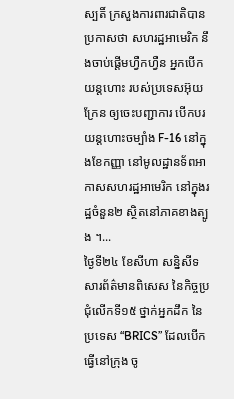ស្បតិ៍ ក្រសួងការពារជាតិបានប្រកាសថា សហរដ្ឋអាមេរិក នឹងចាប់ផ្តើមហ្វឺកហ្វឺន អ្នកបើកយន្តហោះ របស់ប្រទេសអ៊ុយក្រែន ឲ្យចេះបញ្ជាការ បើកបរយន្តហោះចម្បាំង F-16 នៅក្នុងខែកញ្ញា នៅមូលដ្ឋានទ័ពអាកាសសហរដ្ឋអាមេរិក នៅក្នុងរដ្ឋចំនួន២ ស្ថិតនៅភាគខាងត្បូង ។...
ថ្ងៃទី២៤ ខែសីហា សន្និសីទសារព័ត៌មានពិសេស នៃកិច្ចប្រជុំលើកទី១៥ ថ្នាក់អ្នកដឹក នៃប្រទេស “BRICS” ដែលបើកធ្វើនៅក្រុង ចូ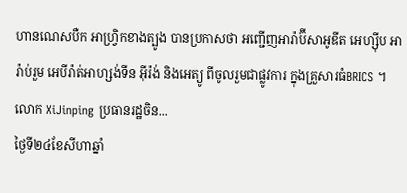ហានណេសបឺក អាហ្វ្រិកខាងត្បូង បានប្រកាសថា អញ្ជើញអារ៉ាប៊ីសាអូឌីត អេហ្ស៊ីប អារ៉ាប់រួម អេបីរ៉ាត់អាហ្សង់ទីន អ៊ីរ៉ង់ និងអេត្យូ ពីចូលរួមជាផ្លូវការ ក្នុងគ្រួសារធំBRICS ។លោក XiJinping ប្រធានរដ្ឋចិន...
ថ្ងៃទី២៤ខែសីហាឆ្នាំ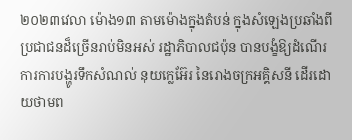២០២៣វេលា ម៉ោង១៣ តាមម៉ោងក្នុងតំបន់ ក្នុងសំឡេងប្រឆាំងពីប្រជាជនដ៏ច្រើនរាប់មិនអស់ រដ្ឋាភិបាលជប៉ុន បានបង្ខំឱ្យដំណើរ ការការបង្ហូរទឹកសំណល់ នុយក្លេអ៊ែរ នៃរោងចក្រអគ្គិសនី ដើរដោយថាមព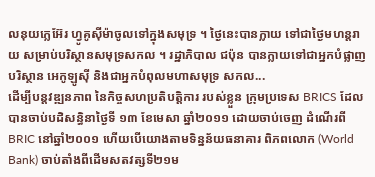លនុយក្លេអ៊ែរ ហ្វូគូស៊ីម៉ាចូលទៅក្នុងសមុទ្រ ។ ថ្ងៃនេះបានក្លាយ ទៅជាថ្ងៃមហន្តរាយ សម្រាប់បរិស្ថានសមុទ្រសកល ។ រដ្ឋាភិបាល ជប៉ុន បានក្លាយទៅជាអ្នកបំផ្លាញបរិស្ថាន អេកូឡូស៊ី និងជាអ្នកបំពុលមហាសមុទ្រ សកល...
ដើម្បីបន្តវឌ្ឍនភាព នៃកិច្ចសហប្រតិបត្តិការ របស់ខ្លួន ក្រុមប្រទេស BRICS ដែលបានចាប់បដិសន្ធិនាថ្ងៃទី ១៣ ខែមេសា ឆ្នាំ២០១១ ដោយចាប់ចេញ ដំណើរពី BRIC នៅឆ្នាំ២០០១ ហើយបើយោងតាមទិន្នន័យធនាគារ ពិភពលោក (World Bank) ចាប់តាំងពីដើមសតវត្សទី២១ម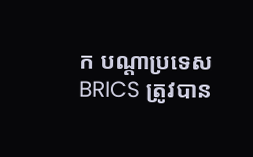ក បណ្តាប្រទេស BRICS ត្រូវបាន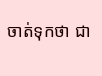ចាត់ទុកថា ជា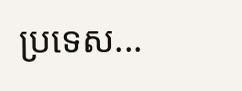ប្រទេស...